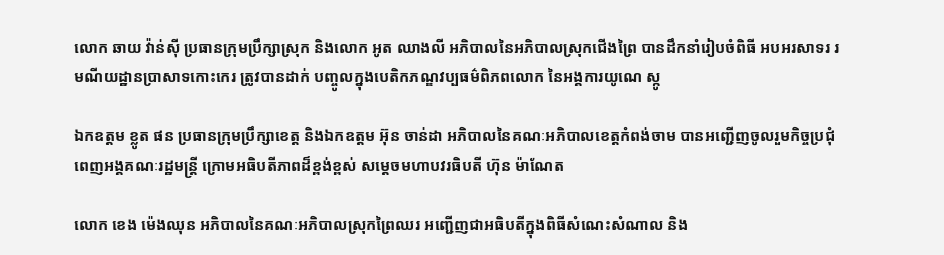លោក ឆាយ វ៉ាន់សុី ប្រធានក្រុមប្រឹក្សាស្រុក និងលោក អូត ឈាងលី អភិបាលនៃអភិបាលស្រុកជើងព្រៃ បានដឹកនាំរៀបចំពិធី អបអរសាទរ រមណីយដ្ឋានប្រាសាទកោះកេរ ត្រូវបានដាក់ បញ្ចូលក្នុងបេតិកភណ្ឌវប្បធម៌ពិភពលោក នៃអង្គការយូណេ ស្កូ

ឯកឧត្ដម ខ្លូត ផន ប្រធានក្រុមប្រឹក្សាខេត្ដ និងឯកឧត្ដម អ៊ុន ចាន់ដា អភិបាលនៃគណៈអភិបាលខេត្ដកំពង់ចាម បានអញ្ជើញចូលរួមកិច្ចប្រជុំពេញអង្គគណៈរដ្ឋមន្ត្រី ក្រោមអធិបតីភាពដ៏ខ្ពង់ខ្ពស់ សម្តេចមហាបវរធិបតី ហ៊ុន ម៉ាណែត

លោក ខេង ម៉េងឈុន អភិបាលនៃគណៈអភិបាលស្រុកព្រៃឈរ អញ្ជើញជាអធិបតីក្នុងពិធីសំណេះសំណាល និង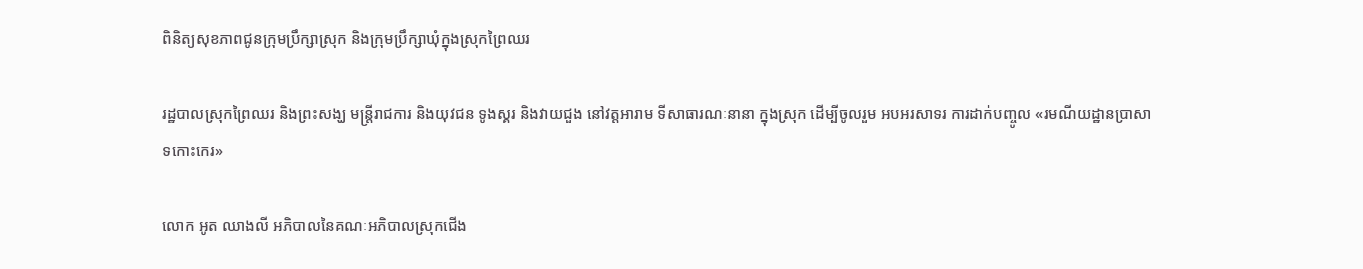ពិនិត្យសុខភាពជូនក្រុមប្រឹក្សាស្រុក និងក្រុមប្រឹក្សាឃុំក្នុងស្រុកព្រៃឈរ

រដ្ឋបាលស្រុកព្រៃឈរ និងព្រះសង្ឃ មន្រ្តីរាជការ និងយុវជន ទូងស្គរ និងវាយជួង នៅវត្តអារាម ទីសាធារណៈនានា ក្នុងស្រុក ដើម្បីចូលរួម អបអរសាទរ ការដាក់បញ្ចូល «រមណីយដ្ឋានប្រាសាទកោះកេរ»

លោក អូត ឈាងលី អភិបាលនៃគណៈអភិបាលស្រុកជើង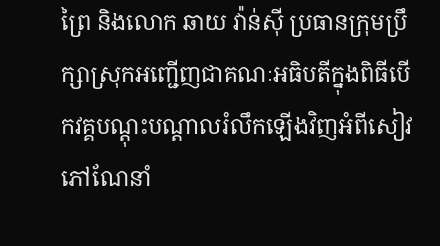ព្រៃ និងលោក ឆាយ វ៉ាន់សុី ប្រធានក្រុមប្រឹក្សាស្រុកអញ្ជើញជាគណៈអធិបតីក្នុងពិធីបើកវគ្គបណ្តុះបណ្តាលរំលឹកឡើងវិញអំពីសៀវភៅណែនាំ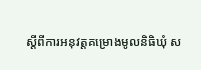ស្តីពីការអនុវត្តគម្រោងមូលនិធិឃុំ ស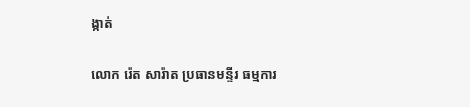ង្កាត់

លោក រ៉េត សារ៉ាត ប្រធានមន្ទីរ ធម្មការ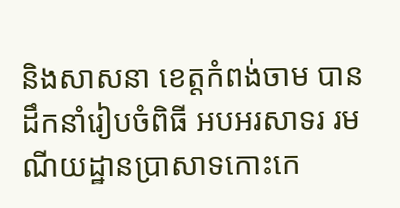និងសាសនា ខេត្តកំពង់ចាម បានដឹកនាំរៀបចំពិធី អបអរសាទរ រមណីយដ្ឋានប្រាសាទកោះកេ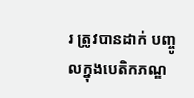រ ត្រូវបានដាក់ បញ្ចូលក្នុងបេតិកភណ្ឌ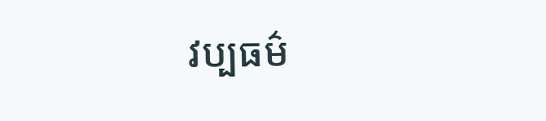វប្បធម៌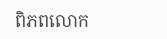ពិភពលោក